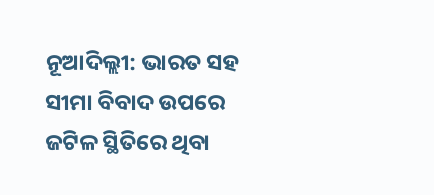ନୂଆଦିଲ୍ଲୀ: ଭାରତ ସହ ସୀମା ବିବାଦ ଉପରେ ଜଟିଳ ସ୍ଥିତିରେ ଥିବା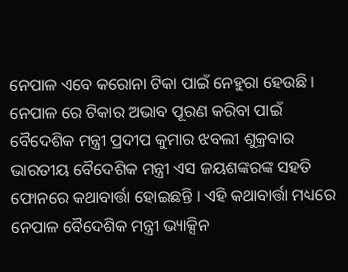ନେପାଳ ଏବେ କରୋନା ଟିକା ପାଇଁ ନେହୁରା ହେଉଛି । ନେପାଳ ରେ ଟିକାର ଅଭାବ ପୂରଣ କରିବା ପାଇଁ ବୈଦେଶିକ ମନ୍ତ୍ରୀ ପ୍ରଦୀପ କୁମାର ଝବଲୀ ଶୁକ୍ରବାର ଭାରତୀୟ ବୈଦେଶିକ ମନ୍ତ୍ରୀ ଏସ ଜୟଶଙ୍କରଙ୍କ ସହତି ଫୋନରେ କଥାବାର୍ତ୍ତା ହୋଇଛନ୍ତି । ଏହି କଥାବାର୍ତ୍ତା ମଧ୍ୟରେ ନେପାଳ ବୈଦେଶିକ ମନ୍ତ୍ରୀ ଭ୍ୟାକ୍ସିନ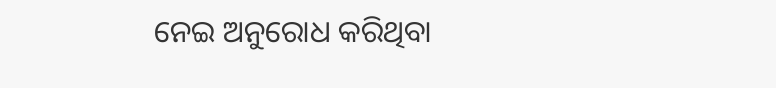ନେଇ ଅନୁରୋଧ କରିଥିବା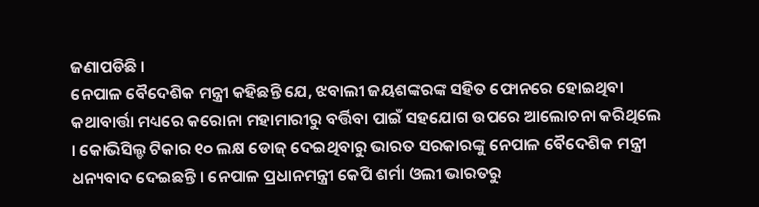ଜଣାପଡିଛି ।
ନେପାଳ ବୈଦେଶିକ ମନ୍ତ୍ରୀ କହିଛନ୍ତି ଯେ, ଝବାଲୀ ଜୟଶଙ୍କରଙ୍କ ସହିତ ଫୋନରେ ହୋଇଥିବା କଥାବାର୍ତ୍ତା ମଧ୍ୟରେ କରୋନା ମହାମାରୀରୁ ବର୍ତ୍ତିବା ପାଇଁ ସହଯୋଗ ଉପରେ ଆଲୋଚନା କରିଥିଲେ । କୋଭିସିଲ୍ଡ ଟିକାର ୧୦ ଲକ୍ଷ ଡୋଜ୍ ଦେଇଥିବାରୁ ଭାରତ ସରକାରଙ୍କୁ ନେପାଳ ବୈଦେଶିକ ମନ୍ତ୍ରୀ ଧନ୍ୟବାଦ ଦେଇଛନ୍ତି । ନେପାଳ ପ୍ରଧାନମନ୍ତ୍ରୀ କେପି ଶର୍ମା ଓଲୀ ଭାରତରୁ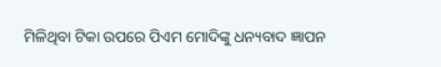ମିଳିଥିବା ଟିକା ଉପରେ ପିଏମ ମୋଦିଙ୍କୁ ଧନ୍ୟବାଦ ଜ୍ଞାପନ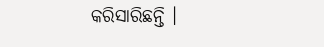କରିସାରିଛନ୍ତି ।